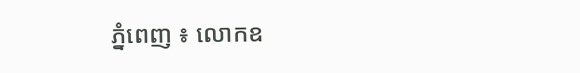ភ្នំពេញ ៖ លោកឧ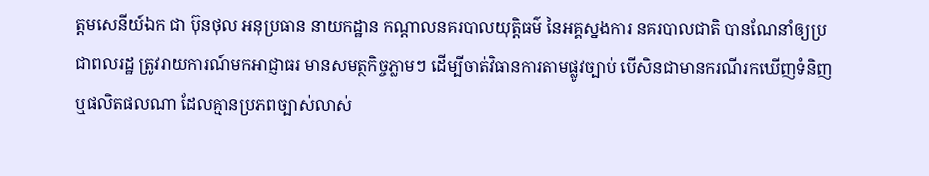ត្តមសេនីយ៍ឯក ជា ប៊ុនថុល អនុប្រធាន នាយកដ្ឋាន កណ្ដាលនគរបាលយុត្តិធម៌ នៃអគ្គស្នងការ នគរបាលជាតិ បានណែនាំឲ្យប្រជាពលរដ្ឋ ត្រូវរាយការណ៍មកអាជ្ញាធរ មានសមត្ថកិច្ចភ្លាមៗ ដើម្បីចាត់វិធានការតាមផ្លូវច្បាប់ បើសិនជាមានករណីរកឃើញទំនិញឬផលិតផលណា ដែលគ្មានប្រភពច្បាស់លាស់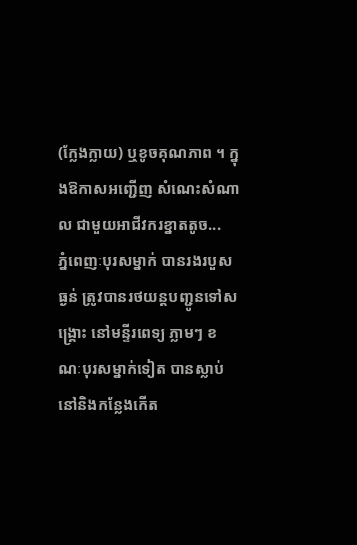(ក្លែងក្លាយ) ឬខូចគុណភាព ។ ក្នុងឱកាសអញ្ជើញ សំណេះសំណាល ជាមួយអាជីវករខ្នាតតូច...
ភ្នំពេញៈបុរសម្នាក់ បានរងរបួសធ្ងន់ ត្រូវបានរថយន្តបញ្ជូនទៅសង្គ្រោះ នៅមន្ទីរពេទ្យ ភ្លាមៗ ខណៈបុរសម្នាក់ទៀត បានស្លាប់ នៅនិងកន្លែងកើត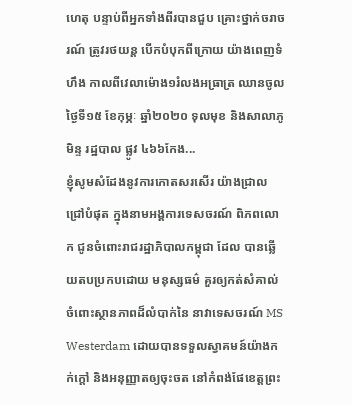ហេតុ បន្ទាប់ពីអ្នកទាំងពីរបានជួប គ្រោះថ្នាក់ចរាចរណ៍ ត្រូវរថយន្ត បើកបំបុកពីក្រោយ យ៉ាងពេញទំហឹង កាលពីវេលាម៉ោង១រំលងអធ្រាត្រ ឈានចូលថ្ងៃទី១៥ ខែកុម្ភៈ ឆ្នាំ២០២០ ទុលមុខ និងសាលាភូមិន្ទ រដ្ឋបាល ផ្លូវ ៤៦៦កែង...
ខ្ញុំសូមសំដែងនូវការកោតសរសើរ យ៉ាងជ្រាលជ្រៅបំផុត ក្នុងនាមអង្គការទេសចរណ៍ ពិភពលោក ជូនចំពោះរាជរដ្ឋាភិបាលកម្ពុជា ដែល បានឆ្លើយតបប្រកបដោយ មនុស្សធម៌ គួរឲ្យកត់សំគាល់ ចំពោះស្ថានភាពដ៏លំបាក់នៃ នាវាទេសចរណ៍ MS Westerdam ដោយបានទទួលស្វាគមន៍យ៉ាងកក់ក្តៅ និងអនុញ្ញាតឲ្យចុះចត នៅកំពង់ផែខេត្តព្រះ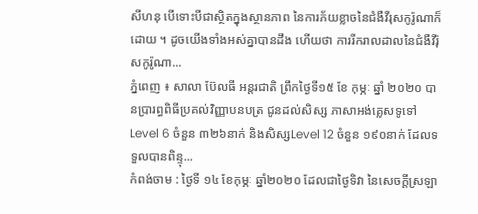សីហនុ បើទោះបីជាស្ថិតក្នុងស្ថានភាព នៃការភ័យខ្លាចនៃជំងឺវីរុសកូរ៉ូណាក៏ដោយ ។ ដូចយើងទាំងអស់គ្នាបានដឹង ហើយថា ការរីករាលដាលនៃជំងឺវីរ៉ុសកូរ៉ូណា...
ភ្នំពេញ ៖ សាលា ប៊ែលធី អន្តរជាតិ ព្រឹកថ្ងៃទី១៥ ខែ កុម្ភៈ ឆ្នាំ ២០២០ បានប្រារព្ធពិធីប្រគល់វិញ្ញាបនបត្រ ជូនដល់សិស្ស ភាសាអង់គ្លេសទូទៅ Level 6 ចំនួន ៣២៦នាក់ និងសិស្សLevel 12 ចំនួន ១៩០នាក់ ដែលទទួលបានពិន្ទុ...
កំពង់ចាម : ថ្ងៃទី ១៤ ខែកុម្ភៈ ឆ្នាំ២០២០ ដែលជាថ្ងៃទិវា នៃសេចក្តីស្រឡា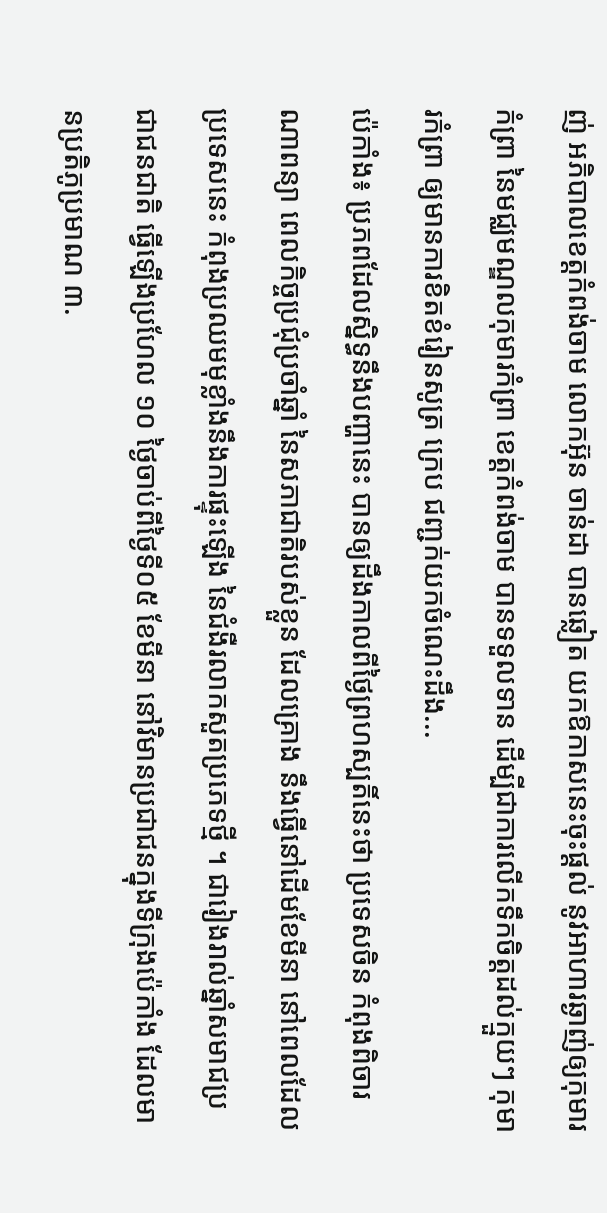ញ់ អភិបាលខេត្តកំពង់ចាម លោកអ៊ុន ចាន់ដា បានឆ្លៀត យកឱកាសនេះចុះផ្ដល់ នូវអាហារឆ្ងាញ់ឲ្យកុមារកំព្រា នៃមជ្ឈមណ្ឌលកុមារកំព្រា ខេត្តកំពង់ចាម បានទទួលទាន ដើម្បីជាការលើកទឹកចិត្តដល់ក្មួយៗ កុមារកំព្រា ឲ្យមានការខិតខំរៀនសូត្រ ក្រេប ជញ្ជក់យកចំណេះដឹង...
ប៉េកាំង៖ ប្រភពដែលស្និទ្ធនឹងបញ្ហានេះ បានឲ្យដឹងកាលពីថ្ងៃព្រហស្បតិ៍នេះថា ប្រទេសចិន កំពុងពិចារណាពន្យា ពេលកិច្ចប្រជុំប្រចាំឆ្នាំ នៃសភាជាតិរបស់ខ្លួន ដែលគ្រោង នឹងធ្វើនៅដើមខែមីនា នៅពេលដែលប្រទេសនេះ កំពុងប្រឈមមុខ្លាំងនឹងការផ្ទុះឡើង នៃជំងឺរលាកសួតប្រភេទថ្មី ។ ជារៀងរាល់ឆ្នាំសមាជប្រជាជនជាតិ ធ្វើឡើងប្រហែល ១០ ថ្ងៃចាប់ពីថ្ងៃទី០៥ ខែមីនា នៅវិមានប្រជាជនក្នុងទីក្រុងប៉េកាំង ដែលមានប្រតិភូប្រមាណ ៣.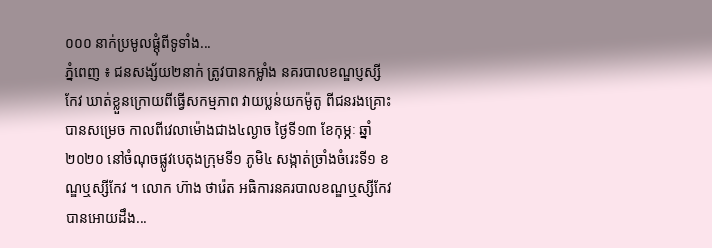០០០ នាក់ប្រមូលផ្តុំពីទូទាំង...
ភ្នំពេញ ៖ ជនសង្ស័យ២នាក់ ត្រូវបានកម្លាំង នគរបាលខណ្ឌប្ញស្សីកែវ ឃាត់ខ្លួនក្រោយពីធ្វើសកម្មភាព វាយប្លន់យកម៉ូតូ ពីជនរងគ្រោះបានសម្រេច កាលពីវេលាម៉ោងជាង៤ល្ងាច ថ្ងៃទី១៣ ខែកុម្ភៈ ឆ្នាំ២០២០ នៅចំណុចផ្លូវបេតុងក្រុមទី១ ភូមិ៤ សង្កាត់ច្រាំងចំរេះទី១ ខណ្ឌឬស្សីកែវ ។ លោក ហ៊ាង ថារ៉េត អធិការនគរបាលខណ្ឌឬស្សីកែវ បានអោយដឹង...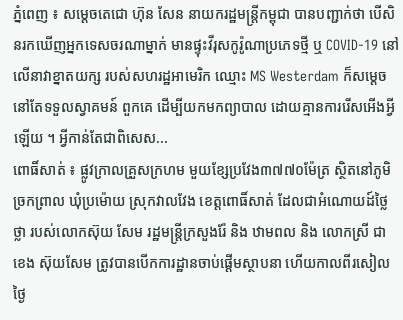ភ្នំពេញ ៖ សម្ដេចតេជោ ហ៊ុន សែន នាយករដ្ឋមន្ដ្រីកម្ពុជា បានបញ្ជាក់ថា បើសិនរកឃើញអ្នកទេសចរណាម្នាក់ មានផ្ទុះវីរុសកូរ៉ូណាប្រភេទថ្មី ឬ COVID-19 នៅលើនាវាខ្នាតយក្ស របស់សហរដ្ឋអាមេរិក ឈ្មោះ MS Westerdam ក៏សម្តេចនៅតែទទួលស្វាគមន៍ ពួកគេ ដើម្បីយកមកព្យាបាល ដោយគ្មានការរើសអើងអ្វីឡើយ ។ អ្វីកាន់តែជាពិសេស...
ពោធិ៍សាត់ ៖ ផ្លូវក្រាលគ្រួសក្រហម មួយខ្សែប្រវែង៣៧៧០ម៉ែត្រ ស្ថិតនៅភូមិច្រកព្រាល ឃុំប្រម៉ោយ ស្រុកវាលវែង ខេត្តពោធិ៍សាត់ ដែលជាអំណោយដ៍ថ្លៃថ្លា របស់លោកស៊ុយ សែម រដ្ឋមន្ត្រីក្រសួងរ៉ែ និង ឋាមពល និង លោកស្រី ជា ខេង ស៊ុយសែម ត្រូវបានបើកការដ្ឋានចាប់ផ្តើមស្ថាបនា ហើយកាលពីរសៀលថ្ងៃ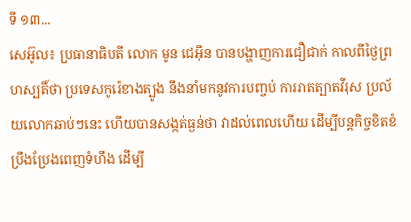ទី ១៣...
សេអ៊ូល៖ ប្រធានាធិបតី លោក មូន ជេអ៊ីន បានបង្ហាញការជឿជាក់ កាលពីថ្ងៃព្រហស្បតិ៍ថា ប្រទេសកូរ៉េខាងត្បូង នឹងនាំមកនូវការបញ្ចប់ ការរាតត្បាតវីរុស ប្រល័យលោកឆាប់ៗនេះ ហើយបានសង្កត់ធ្ងន់ថា វាដល់ពេលហើយ ដើម្បីបន្តកិច្ចខិតខំប្រឹងប្រែងពេញទំហឹង ដើម្បី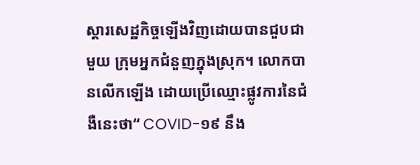ស្តារសេដ្ឋកិច្ចឡើងវិញដោយបានជួបជាមួយ ក្រុមអ្នកជំនួញក្នុងស្រុក។ លោកបានលើកឡើង ដោយប្រើឈ្មោះផ្លូវការនៃជំងឺនេះថា“ COVID-១៩ នឹង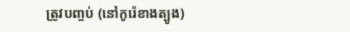ត្រូវបញ្ចប់ (នៅកូរ៉េខាងត្បូង)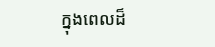ក្នុងពេលដ៏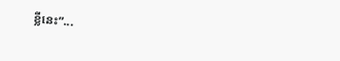ខ្លីនេះ”...